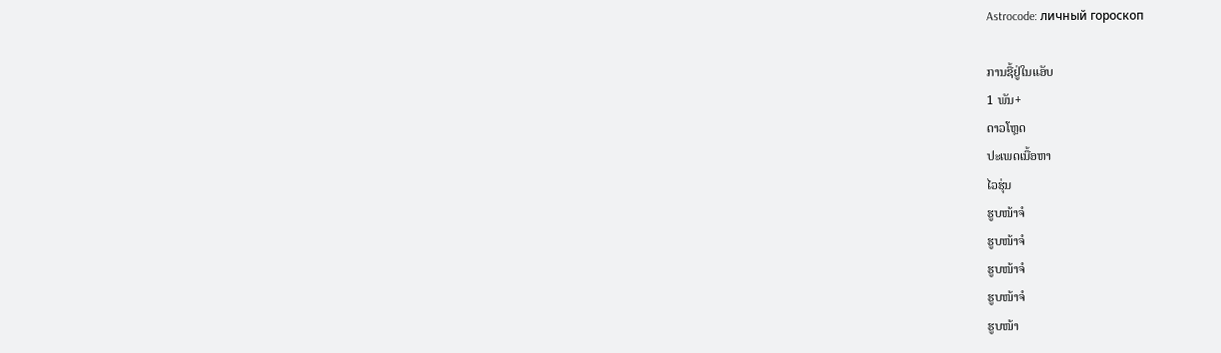Astrocode: личный гороскоп

ການຊື້ຢູ່ໃນແອັບ
1 ພັນ+
ດາວໂຫຼດ
ປະເພດເນື້ອຫາ
ໄວຮຸ່ນ
ຮູບໜ້າຈໍ
ຮູບໜ້າຈໍ
ຮູບໜ້າຈໍ
ຮູບໜ້າຈໍ
ຮູບໜ້າ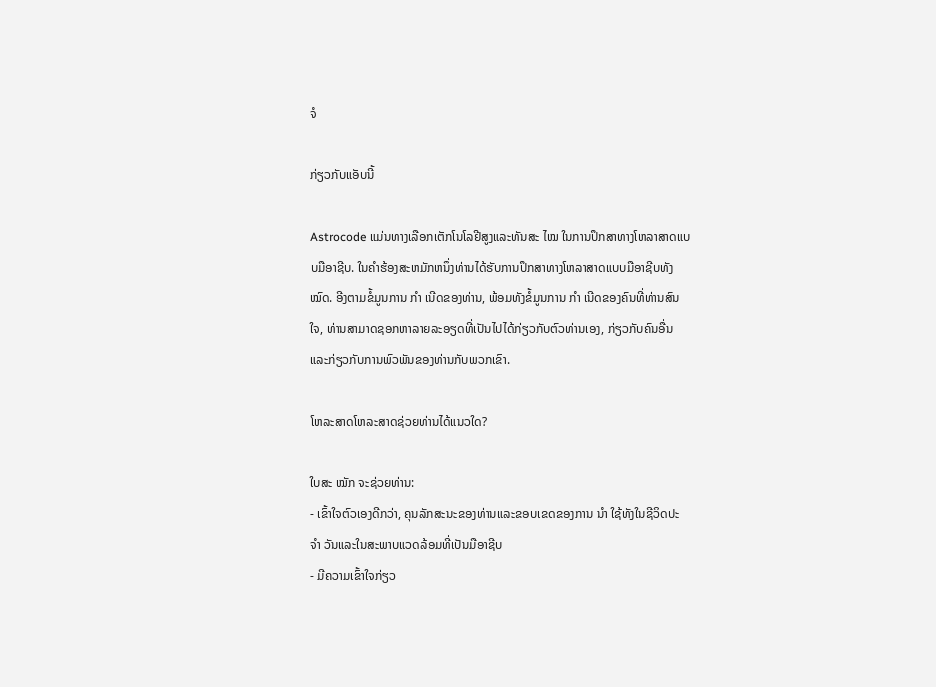ຈໍ

ກ່ຽວກັບແອັບນີ້

Astrocode ແມ່ນທາງເລືອກເຕັກໂນໂລຢີສູງແລະທັນສະ ໄໝ ໃນການປຶກສາທາງໂຫລາສາດແບບມືອາຊີບ. ໃນຄໍາຮ້ອງສະຫມັກຫນຶ່ງທ່ານໄດ້ຮັບການປຶກສາທາງໂຫລາສາດແບບມືອາຊີບທັງ ໝົດ. ອີງຕາມຂໍ້ມູນການ ກຳ ເນີດຂອງທ່ານ, ພ້ອມທັງຂໍ້ມູນການ ກຳ ເນີດຂອງຄົນທີ່ທ່ານສົນໃຈ, ທ່ານສາມາດຊອກຫາລາຍລະອຽດທີ່ເປັນໄປໄດ້ກ່ຽວກັບຕົວທ່ານເອງ, ກ່ຽວກັບຄົນອື່ນແລະກ່ຽວກັບການພົວພັນຂອງທ່ານກັບພວກເຂົາ.

ໂຫລະສາດໂຫລະສາດຊ່ວຍທ່ານໄດ້ແນວໃດ?

ໃບສະ ໝັກ ຈະຊ່ວຍທ່ານ:
- ເຂົ້າໃຈຕົວເອງດີກວ່າ, ຄຸນລັກສະນະຂອງທ່ານແລະຂອບເຂດຂອງການ ນຳ ໃຊ້ທັງໃນຊີວິດປະ ຈຳ ວັນແລະໃນສະພາບແວດລ້ອມທີ່ເປັນມືອາຊີບ
- ມີຄວາມເຂົ້າໃຈກ່ຽວ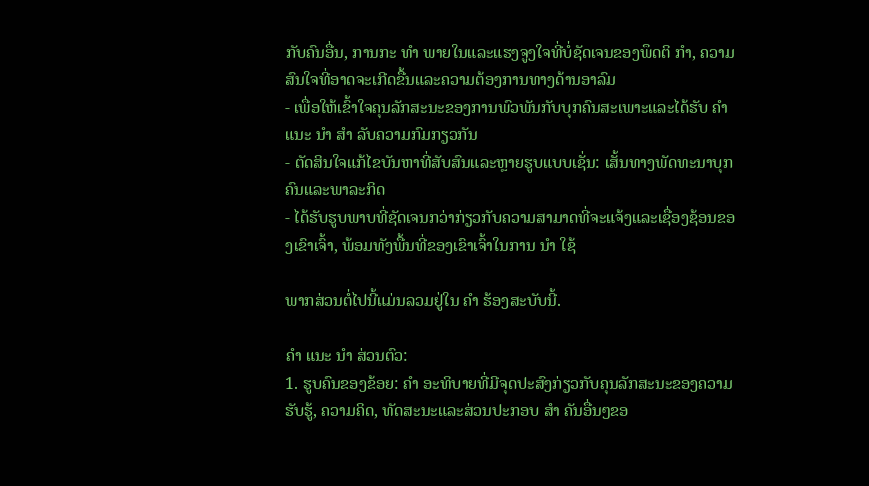ກັບຄົນອື່ນ, ການກະ ທຳ ພາຍໃນແລະແຮງຈູງໃຈທີ່ບໍ່ຊັດເຈນຂອງພຶດຕິ ກຳ, ຄວາມສົນໃຈທີ່ອາດຈະເກີດຂື້ນແລະຄວາມຕ້ອງການທາງດ້ານອາລົມ
- ເພື່ອໃຫ້ເຂົ້າໃຈຄຸນລັກສະນະຂອງການພົວພັນກັບບຸກຄົນສະເພາະແລະໄດ້ຮັບ ຄຳ ແນະ ນຳ ສຳ ລັບຄວາມກົມກຽວກັນ
- ຕັດສິນໃຈແກ້ໄຂບັນຫາທີ່ສັບສົນແລະຫຼາຍຮູບແບບເຊັ່ນ: ເສັ້ນທາງພັດທະນາບຸກຄົນແລະພາລະກິດ
- ໄດ້ຮັບຮູບພາບທີ່ຊັດເຈນກວ່າກ່ຽວກັບຄວາມສາມາດທີ່ຈະແຈ້ງແລະເຊື່ອງຊ້ອນຂອງເຂົາເຈົ້າ, ພ້ອມທັງພື້ນທີ່ຂອງເຂົາເຈົ້າໃນການ ນຳ ໃຊ້

ພາກສ່ວນຕໍ່ໄປນີ້ແມ່ນລວມຢູ່ໃນ ຄຳ ຮ້ອງສະບັບນີ້.

ຄຳ ແນະ ນຳ ສ່ວນຕົວ:
1. ຮູບຄົນຂອງຂ້ອຍ: ຄຳ ອະທິບາຍທີ່ມີຈຸດປະສົງກ່ຽວກັບຄຸນລັກສະນະຂອງຄວາມຮັບຮູ້, ຄວາມຄິດ, ທັດສະນະແລະສ່ວນປະກອບ ສຳ ຄັນອື່ນໆຂອ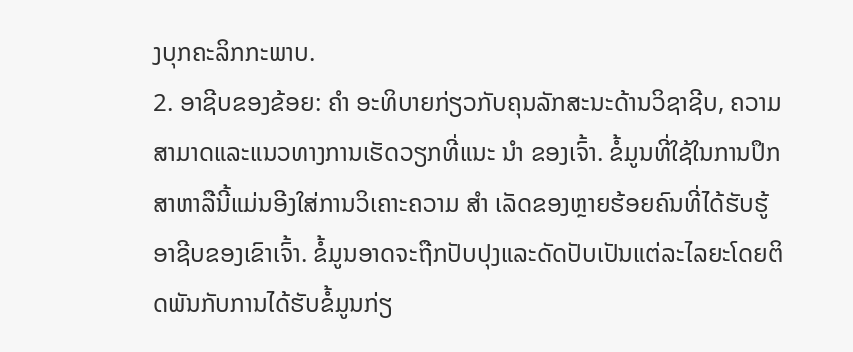ງບຸກຄະລິກກະພາບ.
2. ອາຊີບຂອງຂ້ອຍ: ຄຳ ອະທິບາຍກ່ຽວກັບຄຸນລັກສະນະດ້ານວິຊາຊີບ, ຄວາມສາມາດແລະແນວທາງການເຮັດວຽກທີ່ແນະ ນຳ ຂອງເຈົ້າ. ຂໍ້ມູນທີ່ໃຊ້ໃນການປຶກສາຫາລືນີ້ແມ່ນອີງໃສ່ການວິເຄາະຄວາມ ສຳ ເລັດຂອງຫຼາຍຮ້ອຍຄົນທີ່ໄດ້ຮັບຮູ້ອາຊີບຂອງເຂົາເຈົ້າ. ຂໍ້ມູນອາດຈະຖືກປັບປຸງແລະດັດປັບເປັນແຕ່ລະໄລຍະໂດຍຕິດພັນກັບການໄດ້ຮັບຂໍ້ມູນກ່ຽ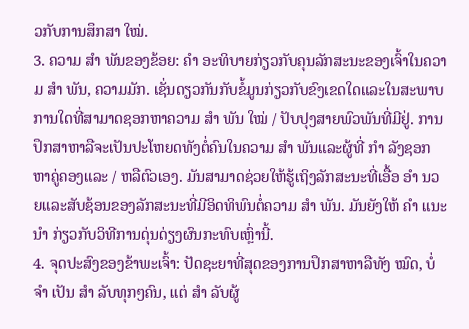ວກັບການສຶກສາ ໃໝ່.
3. ຄວາມ ສຳ ພັນຂອງຂ້ອຍ: ຄຳ ອະທິບາຍກ່ຽວກັບຄຸນລັກສະນະຂອງເຈົ້າໃນຄວາມ ສຳ ພັນ, ຄວາມມັກ. ເຊັ່ນດຽວກັນກັບຂໍ້ມູນກ່ຽວກັບຂົງເຂດໃດແລະໃນສະພາບການໃດທີ່ສາມາດຊອກຫາຄວາມ ສຳ ພັນ ໃໝ່ / ປັບປຸງສາຍພົວພັນທີ່ມີຢູ່. ການປຶກສາຫາລືຈະເປັນປະໂຫຍດທັງຕໍ່ຄົນໃນຄວາມ ສຳ ພັນແລະຜູ້ທີ່ ກຳ ລັງຊອກຫາຄູ່ຄອງແລະ / ຫລືຕົວເອງ. ມັນສາມາດຊ່ວຍໃຫ້ຮູ້ເຖິງລັກສະນະທີ່ເອື້ອ ອຳ ນວຍແລະສັບຊ້ອນຂອງລັກສະນະທີ່ມີອິດທິພົນຕໍ່ຄວາມ ສຳ ພັນ. ມັນຍັງໃຫ້ ຄຳ ແນະ ນຳ ກ່ຽວກັບວິທີການດຸ່ນດ່ຽງຜົນກະທົບເຫຼົ່ານີ້.
4. ຈຸດປະສົງຂອງຂ້າພະເຈົ້າ: ປັດຊະຍາທີ່ສຸດຂອງການປຶກສາຫາລືທັງ ໝົດ, ບໍ່ ຈຳ ເປັນ ສຳ ລັບທຸກໆຄົນ, ແຕ່ ສຳ ລັບຜູ້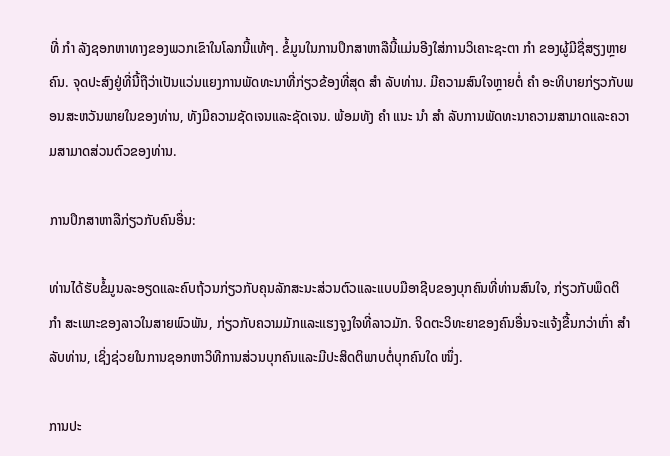ທີ່ ກຳ ລັງຊອກຫາທາງຂອງພວກເຂົາໃນໂລກນີ້ແທ້ໆ. ຂໍ້ມູນໃນການປຶກສາຫາລືນີ້ແມ່ນອີງໃສ່ການວິເຄາະຊະຕາ ກຳ ຂອງຜູ້ມີຊື່ສຽງຫຼາຍຄົນ. ຈຸດປະສົງຢູ່ທີ່ນີ້ຖືວ່າເປັນແວ່ນແຍງການພັດທະນາທີ່ກ່ຽວຂ້ອງທີ່ສຸດ ສຳ ລັບທ່ານ. ມີຄວາມສົນໃຈຫຼາຍຕໍ່ ຄຳ ອະທິບາຍກ່ຽວກັບພອນສະຫວັນພາຍໃນຂອງທ່ານ, ທັງມີຄວາມຊັດເຈນແລະຊັດເຈນ. ພ້ອມທັງ ຄຳ ແນະ ນຳ ສຳ ລັບການພັດທະນາຄວາມສາມາດແລະຄວາມສາມາດສ່ວນຕົວຂອງທ່ານ.

ການປຶກສາຫາລືກ່ຽວກັບຄົນອື່ນ:

ທ່ານໄດ້ຮັບຂໍ້ມູນລະອຽດແລະຄົບຖ້ວນກ່ຽວກັບຄຸນລັກສະນະສ່ວນຕົວແລະແບບມືອາຊີບຂອງບຸກຄົນທີ່ທ່ານສົນໃຈ, ກ່ຽວກັບພຶດຕິ ກຳ ສະເພາະຂອງລາວໃນສາຍພົວພັນ, ກ່ຽວກັບຄວາມມັກແລະແຮງຈູງໃຈທີ່ລາວມັກ. ຈິດຕະວິທະຍາຂອງຄົນອື່ນຈະແຈ້ງຂື້ນກວ່າເກົ່າ ສຳ ລັບທ່ານ, ເຊິ່ງຊ່ວຍໃນການຊອກຫາວິທີການສ່ວນບຸກຄົນແລະມີປະສິດຕິພາບຕໍ່ບຸກຄົນໃດ ໜຶ່ງ.

ການປະ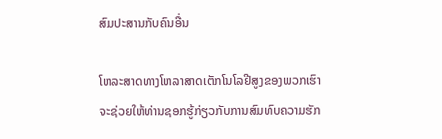ສົມປະສານກັບຄົນອື່ນ

ໂຫລະສາດທາງໂຫລາສາດເຕັກໂນໂລຢີສູງຂອງພວກເຮົາຈະຊ່ວຍໃຫ້ທ່ານຊອກຮູ້ກ່ຽວກັບການສົມທົບຄວາມຮັກ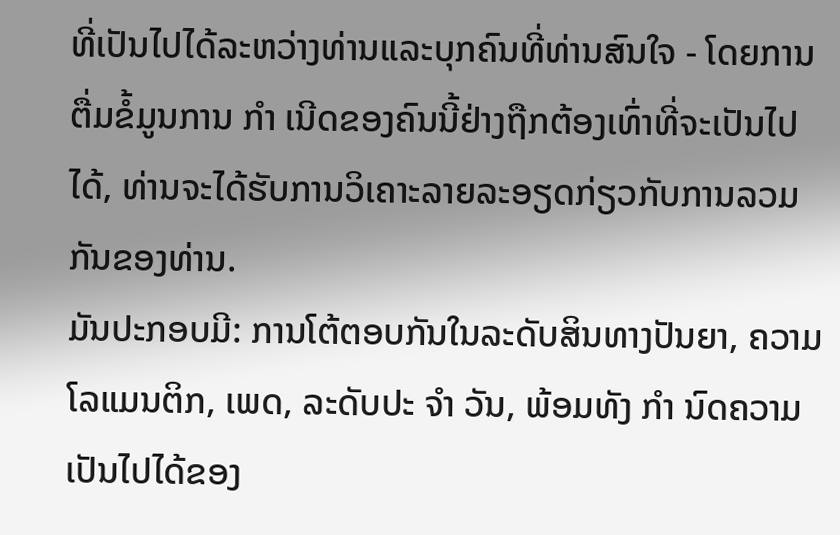ທີ່ເປັນໄປໄດ້ລະຫວ່າງທ່ານແລະບຸກຄົນທີ່ທ່ານສົນໃຈ - ໂດຍການຕື່ມຂໍ້ມູນການ ກຳ ເນີດຂອງຄົນນີ້ຢ່າງຖືກຕ້ອງເທົ່າທີ່ຈະເປັນໄປໄດ້, ທ່ານຈະໄດ້ຮັບການວິເຄາະລາຍລະອຽດກ່ຽວກັບການລວມກັນຂອງທ່ານ.
ມັນປະກອບມີ: ການໂຕ້ຕອບກັນໃນລະດັບສິນທາງປັນຍາ, ຄວາມໂລແມນຕິກ, ເພດ, ລະດັບປະ ຈຳ ວັນ, ພ້ອມທັງ ກຳ ນົດຄວາມເປັນໄປໄດ້ຂອງ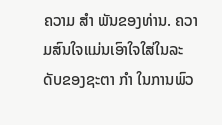ຄວາມ ສຳ ພັນຂອງທ່ານ. ຄວາມສົນໃຈແມ່ນເອົາໃຈໃສ່ໃນລະດັບຂອງຊະຕາ ກຳ ໃນການພົວ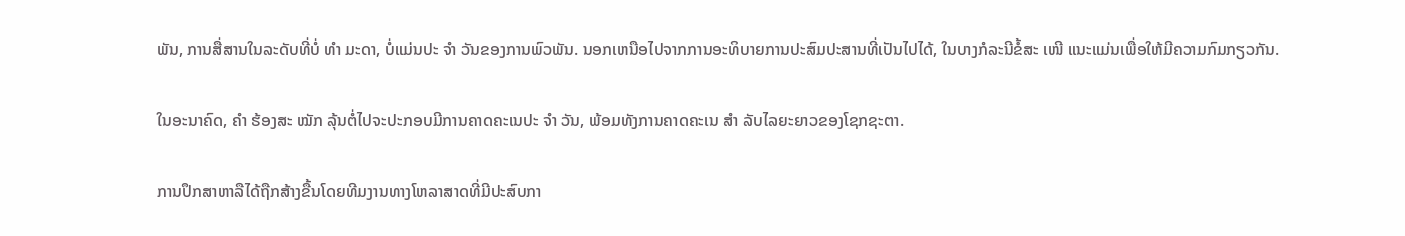ພັນ, ການສື່ສານໃນລະດັບທີ່ບໍ່ ທຳ ມະດາ, ບໍ່ແມ່ນປະ ຈຳ ວັນຂອງການພົວພັນ. ນອກເຫນືອໄປຈາກການອະທິບາຍການປະສົມປະສານທີ່ເປັນໄປໄດ້, ໃນບາງກໍລະນີຂໍ້ສະ ເໜີ ແນະແມ່ນເພື່ອໃຫ້ມີຄວາມກົມກຽວກັນ.

ໃນອະນາຄົດ, ຄຳ ຮ້ອງສະ ໝັກ ລຸ້ນຕໍ່ໄປຈະປະກອບມີການຄາດຄະເນປະ ຈຳ ວັນ, ພ້ອມທັງການຄາດຄະເນ ສຳ ລັບໄລຍະຍາວຂອງໂຊກຊະຕາ.

ການປຶກສາຫາລືໄດ້ຖືກສ້າງຂື້ນໂດຍທີມງານທາງໂຫລາສາດທີ່ມີປະສົບກາ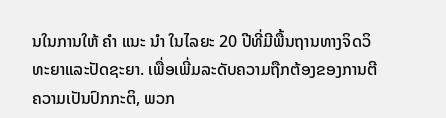ນໃນການໃຫ້ ຄຳ ແນະ ນຳ ໃນໄລຍະ 20 ປີທີ່ມີພື້ນຖານທາງຈິດວິທະຍາແລະປັດຊະຍາ. ເພື່ອເພີ່ມລະດັບຄວາມຖືກຕ້ອງຂອງການຕີຄວາມເປັນປົກກະຕິ, ພວກ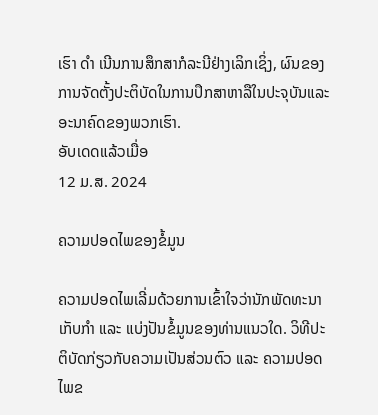ເຮົາ ດຳ ເນີນການສຶກສາກໍລະນີຢ່າງເລິກເຊິ່ງ, ຜົນຂອງການຈັດຕັ້ງປະຕິບັດໃນການປຶກສາຫາລືໃນປະຈຸບັນແລະອະນາຄົດຂອງພວກເຮົາ.
ອັບເດດແລ້ວເມື່ອ
12 ມ.ສ. 2024

ຄວາມປອດໄພຂອງຂໍ້ມູນ

ຄວາມປອດໄພເລີ່ມດ້ວຍການເຂົ້າໃຈວ່ານັກພັດທະນາເກັບກຳ ແລະ ແບ່ງປັນຂໍ້ມູນຂອງທ່ານແນວໃດ. ວິທີປະຕິບັດກ່ຽວກັບຄວາມເປັນສ່ວນຕົວ ແລະ ຄວາມປອດໄພຂ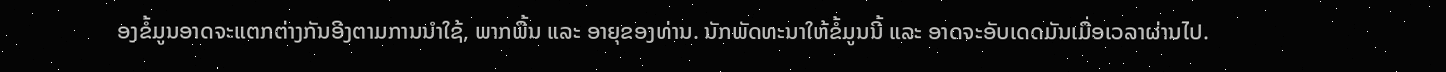ອງຂໍ້ມູນອາດຈະແຕກຕ່າງກັນອີງຕາມການນຳໃຊ້, ພາກພື້ນ ແລະ ອາຍຸຂອງທ່ານ. ນັກພັດທະນາໃຫ້ຂໍ້ມູນນີ້ ແລະ ອາດຈະອັບເດດມັນເມື່ອເວລາຜ່ານໄປ.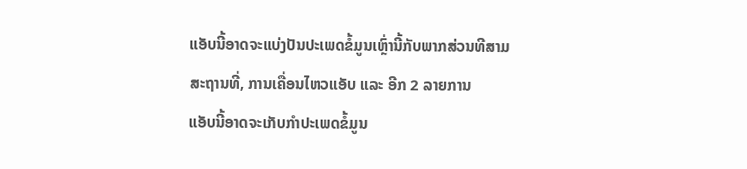ແອັບນີ້ອາດຈະແບ່ງປັນປະເພດຂໍ້ມູນເຫຼົ່ານີ້ກັບພາກສ່ວນທີສາມ
ສະຖານທີ່, ການເຄື່ອນໄຫວແອັບ ແລະ ອີກ 2 ລາຍການ
ແອັບນີ້ອາດຈະເກັບກຳປະເພດຂໍ້ມູນ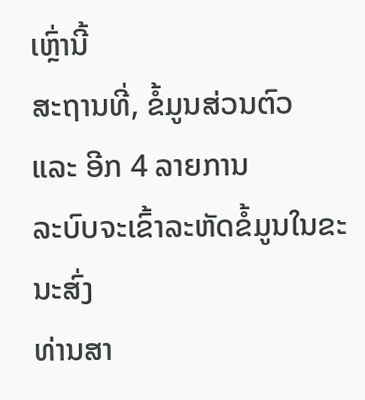ເຫຼົ່ານີ້
ສະຖານທີ່, ຂໍ້ມູນສ່ວນຕົວ ແລະ ອີກ 4 ລາຍການ
ລະບົບຈະເຂົ້າລະຫັດຂໍ້ມູນໃນຂະນະສົ່ງ
ທ່ານສາ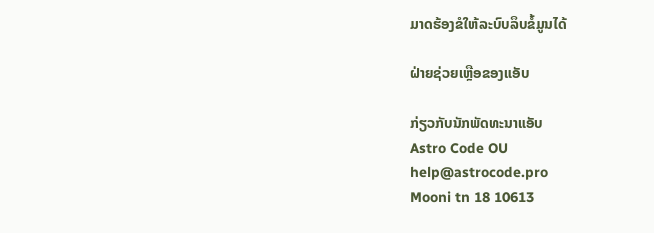ມາດຮ້ອງຂໍໃຫ້ລະບົບລຶບຂໍ້ມູນໄດ້

ຝ່າຍຊ່ວຍເຫຼືອຂອງແອັບ

ກ່ຽວກັບນັກພັດທະນາແອັບ
Astro Code OU
help@astrocode.pro
Mooni tn 18 10613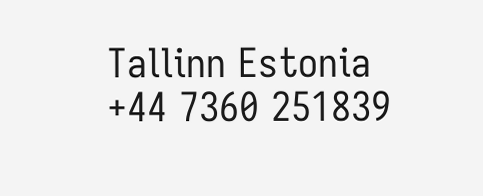Tallinn Estonia
+44 7360 251839